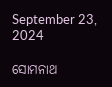September 23, 2024

ସୋମନାଥ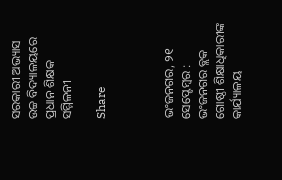ସରକାରୀ ଅଭ୍ୟାସ ଉଚ୍ଚ ବିଦ୍ୟାଳୟରେ ପ୍ରଧାନ ଶିକ୍ଷକ ସମ୍ମିଳନୀ

Share



ଭଂଜନଗର, ୨୧ ସେପ୍ଟେମ୍ବର : ଭଂଜନଗର ବ୍ଲକ ଗୋଷ୍ଠୀ ଶିକ୍ଷାଧିକାରୀଙ୍କ କାର୍ଯ୍ୟାଳୟ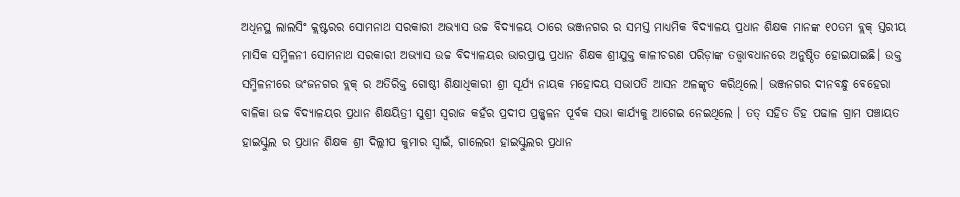ଅଧିନସ୍ଥ ଲାଲସିଂ କ୍ଲଷ୍ଟରର ସୋମନାଥ ସରକାରୀ ଅଭ୍ଯାସ ଉଚ୍ଚ ବିଦ୍ୟାଳୟ ଠାରେ ଭଞ୍ଜନଗର ର ସମସ୍ତ ମାଧ୍ୟମିକ ବିଦ୍ୟାଳୟ ପ୍ରଧାନ ଶିକ୍ଷକ ମାନଙ୍କ ୧୦ତମ ବ୍ଲକ୍ ସ୍ତରୀୟ ମାସିକ ସମ୍ମିଳନୀ ସୋମନାଥ ସରକାରୀ ଅଭ୍ୟାସ ଉଚ୍ଚ ବିଦ୍ୟାଳୟର ଭାରପ୍ରାପ୍ତ ପ୍ରଧାନ ଶିକ୍ଷକ ଶ୍ରୀଯୁକ୍ତ କାଳୀଚରଣ ପରିଡ଼ାଙ୍କ ତତ୍ତ୍ବାବଧାନରେ ଅନୁଷ୍ଠିତ ହୋଇଯାଇଛି। ଉକ୍ତ ସମ୍ମିଳନୀରେ ଭଂଜନଗର ବ୍ଲକ୍ ର ଅତିରିକ୍ତ ଗୋଷ୍ଠୀ ଶିକ୍ଷାଧିକାରୀ ଶ୍ରୀ ସୂର୍ଯ୍ୟ ନାୟକ ମହୋଦୟ ସଭାପତି ଆସନ ଅଳଙ୍କୃତ କରିଥିଲେ। ଭଞ୍ଜନଗର ଦୀନବନ୍ଧୁ ବେହେରା ବାଳିକା ଉଚ୍ଚ ବିଦ୍ୟାଳୟର ପ୍ରଧାନ ଶିକ୍ଷୟିତ୍ରୀ ସୁଶ୍ରୀ ସ୍ଵରାଜ କହଁର ପ୍ରଦୀପ ପ୍ରଜ୍ଜ୍ଵଳନ ପୂର୍ବକ ସଭା କାର୍ଯ୍ୟକୁ ଆଗେଇ ନେଇଥିଲେ । ତତ୍ ସହିତ ଡିହ ପଢାଳ ଗ୍ରାମ ପଞ୍ଚାୟତ ହାଇସ୍କୁଲ ର ପ୍ରଧାନ ଶିକ୍ଷକ ଶ୍ରୀ ଦିଲ୍ଲୀପ କୁମାର ସ୍ଵାଇଁ, ଗାଲେରୀ ହାଇସ୍କୁଲର ପ୍ରଧାନ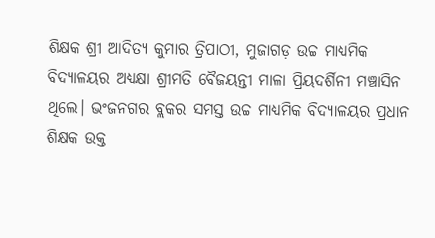ଶିକ୍ଷକ ଶ୍ରୀ ଆଦିତ୍ୟ କୁମାର ତ୍ରିପାଠୀ, ମୁଜାଗଡ଼ ଉଚ୍ଚ ମାଧ୍ୟମିକ ବିଦ୍ୟାଳୟର ଅଧ୍ଯକ୍ଷା ଶ୍ରୀମତି ବୈଜୟନ୍ତୀ ମାଳା ପ୍ରିୟଦର୍ଶିନୀ ମଞ୍ଚାସିନ ଥିଲେ। ଭଂଜନଗର ବ୍ଲକର ସମସ୍ତ ଉଚ୍ଚ ମାଧ୍ୟମିକ ବିଦ୍ୟାଳୟର ପ୍ରଧାନ ଶିକ୍ଷକ ଉକ୍ତ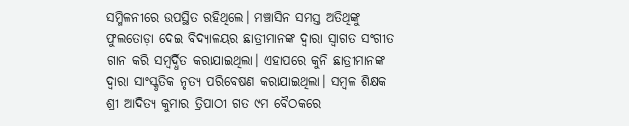ସମ୍ମିଳନୀରେ ଉପସ୍ଥିତ ରହିଥିଲେ। ମଞ୍ଚାସିନ ସମସ୍ତ ଅତିଥିଙ୍କୁ ଫୁଲତୋଡ଼ା ଦେଇ ବିଦ୍ୟାଳୟର ଛାତ୍ରୀମାନଙ୍କ ଦ୍ବାରା ସ୍ବାଗତ ସଂଗୀତ ଗାନ କରି ସମ୍ଵର୍ଦ୍ଧିତ କରାଯାଇଥିଲା। ଏହାପରେ କୁନି ଛାତ୍ରୀମାନଙ୍କ ଦ୍ବାରା ସାଂସ୍କୃତିକ ନୃତ୍ଯ ପରିବେଷଣ କରାଯାଇଥିଲା। ସମ୍ବଳ ଶିକ୍ଷକ ଶ୍ରୀ ଆଦିତ୍ୟ କୁମାର ତ୍ରିପାଠୀ ଗତ ୯ମ ବୈଠକରେ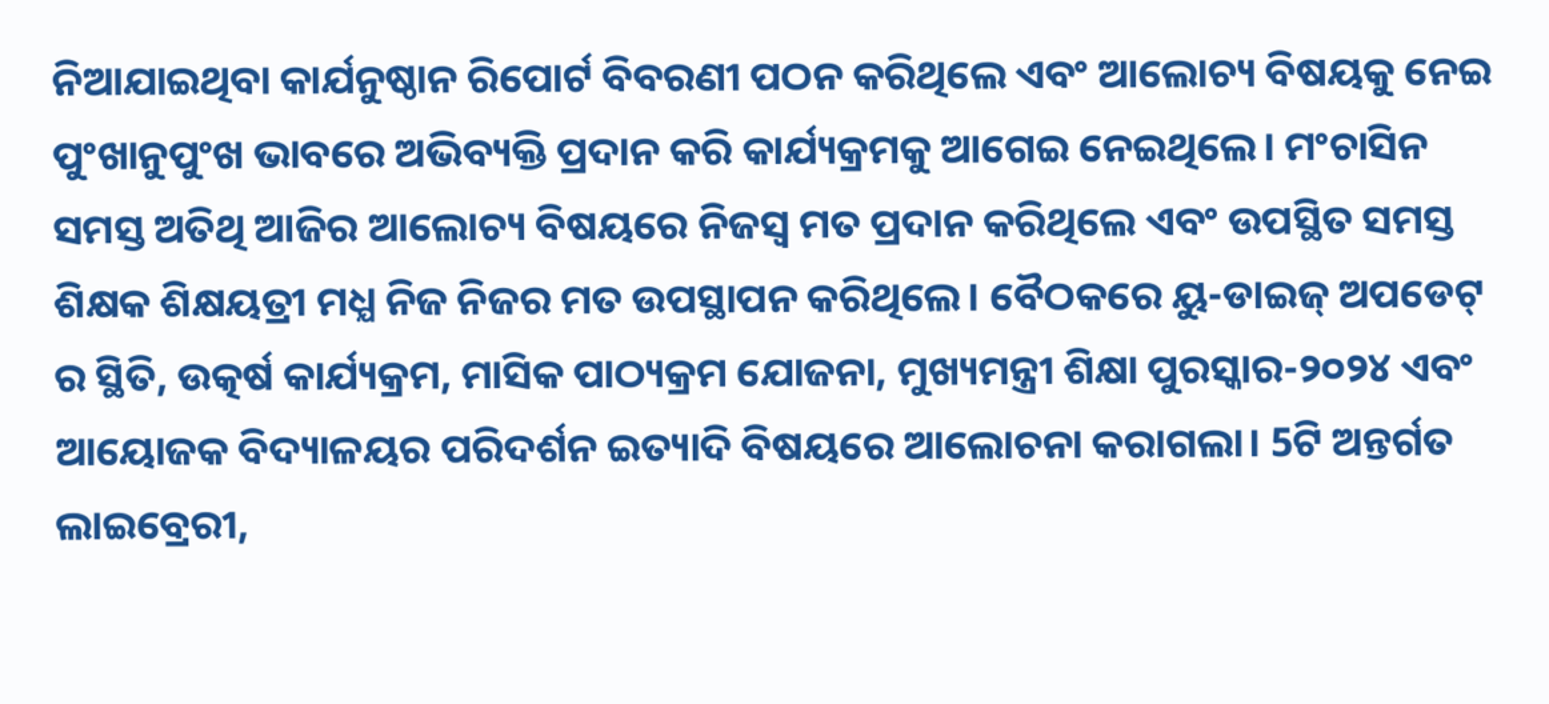ନିଆଯାଇଥିବା କାର୍ଯନୁଷ୍ଠାନ ରିପୋର୍ଟ ବିବରଣୀ ପଠନ କରିଥିଲେ ଏବଂ ଆଲୋଚ୍ୟ ବିଷୟକୁ ନେଇ ପୁଂଖାନୁପୁଂଖ ଭାବରେ ଅଭିବ୍ୟକ୍ତି ପ୍ରଦାନ କରି କାର୍ଯ୍ୟକ୍ରମକୁ ଆଗେଇ ନେଇଥିଲେ। ମଂଚାସିନ ସମସ୍ତ ଅତିଥି ଆଜିର ଆଲୋଚ୍ୟ ବିଷୟରେ ନିଜସ୍ବ ମତ ପ୍ରଦାନ କରିଥିଲେ ଏବଂ ଉପସ୍ଥିତ ସମସ୍ତ ଶିକ୍ଷକ ଶିକ୍ଷୟତ୍ରୀ ମଧ୍ଯ ନିଜ ନିଜର ମତ ଉପସ୍ଥାପନ କରିଥିଲେ। ବୈଠକରେ ୟୁ-ଡାଇଜ୍ ଅପଡେଟ୍ ର ସ୍ଥିତି, ଉତ୍କର୍ଷ କାର୍ଯ୍ୟକ୍ରମ, ମାସିକ ପାଠ୍ୟକ୍ରମ ଯୋଜନା, ମୁଖ୍ୟମନ୍ତ୍ରୀ ଶିକ୍ଷା ପୁରସ୍କାର-୨୦୨୪ ଏବଂ ଆୟୋଜକ ବିଦ୍ୟାଳୟର ପରିଦର୍ଶନ ଇତ୍ୟାଦି ବିଷୟରେ ଆଲୋଚନା କରାଗଲା। 5ଟି ଅନ୍ତର୍ଗତ ଲାଇବ୍ରେରୀ,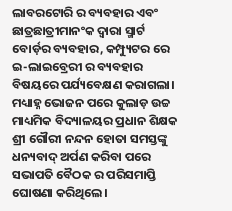ଲାବରଟୋରି ର ବ୍ୟବହାର ଏବଂ ଛାତ୍ରଛାତ୍ରୀମାନଂକ ଦ୍ବାରା ସ୍ମାର୍ଟ ବୋର୍ଡ଼ର ବ୍ୟବହାର, କମ୍ପ୍ୟୁଟର ରେ ଇ-ଲାଇବ୍ରେରୀ ର ବ୍ୟବହାର ବିଷୟରେ ପର୍ଯ୍ୟବେକ୍ଷଣ କରାଗଲା। ମଧ୍ୟାହ୍ନ ଭୋଜନ ପରେ କୁଲାଡ଼ ଉଚ୍ଚ ମାଧ୍ୟମିକ ବିଦ୍ୟାଳୟର ପ୍ରଧାନ ଶିକ୍ଷକ ଶ୍ରୀ ଗୌରୀ ନନ୍ଦନ ହୋତା ସମସ୍ତଙ୍କୁ ଧନ୍ୟବାଦ୍ ଅର୍ପଣ କରିବା ପରେ ସଭାପତି ବୈଠକ ର ପରିସମାପ୍ତି ଘୋଷଣା କରିଥିଲେ।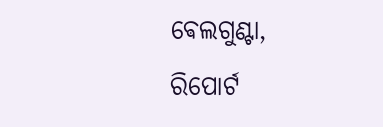ଵେଲଗୁଣ୍ଟା, ରିପୋର୍ଟ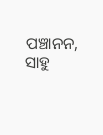ପଞ୍ଚାନନ, ସାହୁ